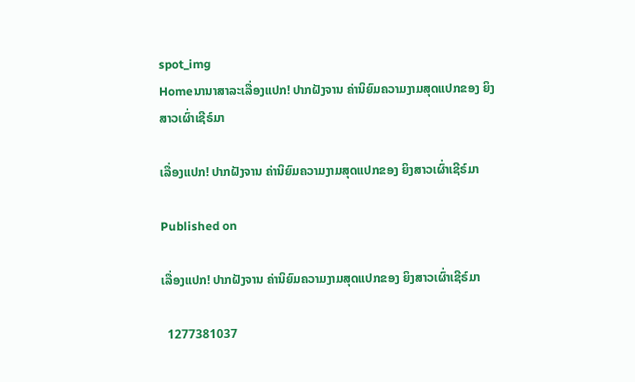spot_img
Homeນານາສາລະເລື່ອງແປກ! ປາກຝັງຈານ ຄ່ານິຍົມຄວາມງາມສຸດແປກຂອງ ຍິງສາວເຜົ່າເຊີຣ໌ມາ

ເລື່ອງແປກ! ປາກຝັງຈານ ຄ່ານິຍົມຄວາມງາມສຸດແປກຂອງ ຍິງສາວເຜົ່າເຊີຣ໌ມາ

Published on

ເລື່ອງແປກ! ປາກຝັງຈານ ຄ່ານິຍົມຄວາມງາມສຸດແປກຂອງ ຍິງສາວເຜົ່າເຊີຣ໌ມາ

  1277381037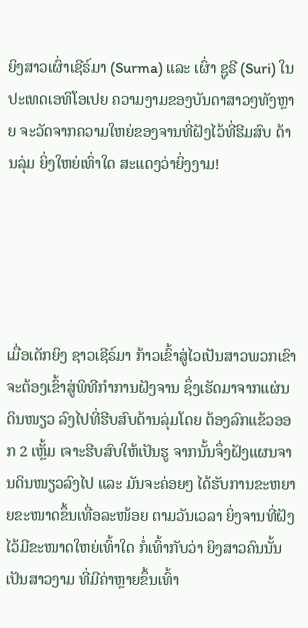ຍິງສາວເຜົ່າເຊີຣ໌ມາ (Surma) ແລະ ເຜົ່າ ຊູຣີ (Suri) ໃນປະເທດເອທິໂອເປຍ ຄວາມງາມຂອງບັນດາສາວໆທັງຫຼາຍ ຈະວັດຈາກຄວາມໃຫຍ່ຂອງຈານທີ່ຝັງໄວ້ທີ່ຮີມສົບ ດ້ານລຸ່ມ ຍິ່ງໃຫຍ່ເທົ່າໃດ ສະແດງວ່າຍິ່ງງາມ!





ເມື່ອເດັກຍິງ ຊາວເຊີຣ໌ມາ ກ້າວເຂົ້າສູ່ໄວເປັນສາວພວກເຂົາຈະຕ້ອງເຂົ້າສູ່ພິທີກໍາການຝັງຈານ ຊຶ່ງເຮັດມາຈາກແຜ່ນດິນໜຽວ ລົງໄປທີ່ຮີບສົບດ້ານລຸ່ມໂດຍ ຕ້ອງລົກແຂ້ວອອກ 2 ເຫຼັ້ມ ເຈາະຮີບສົບໃຫ້ເປັນຮູ ຈາກນັ້ນຈຶ່ງຝັງແຜນຈານດິນໜຽວລົງໄປ ແລະ ມັນຈະຄ່ອຍໆ ໄດ້ຮັບການຂະຫຍາຍຂະໜາດຂຶ້ນເທື່ອລະໜ້ອຍ ຕາມວັນເວລາ ຍິ່ງຈານທີ່ຝັງໄວ້ມີຂະໜາດໃຫຍ່ເທົ້າໃດ ກໍ່ເທົ້າກັບວ່າ ຍິງສາວຄົນນັ້ນເປັນສາວງາມ ທີ່ມີຄ່າຫຼາຍຂຶ້ນເທົ້າ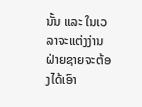ນັ້ນ ແລະ ໃນເວລາຈະແຕ່ງງ່ານ ຝ່າຍຊາຍຈະຕ້ອງໄດ້ເອົາ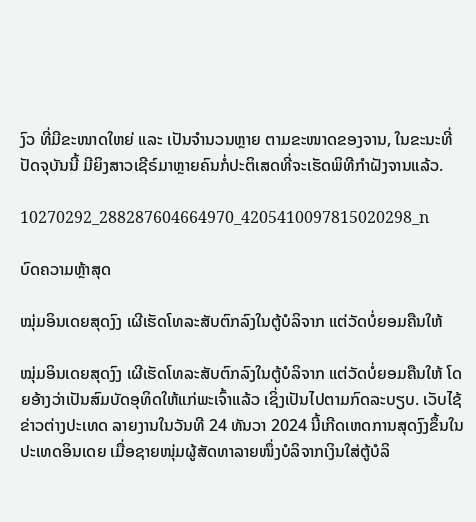ງົວ ທີ່ມີຂະໜາດໃຫຍ່ ແລະ ເປັນຈໍານວນຫຼາຍ ຕາມຂະໜາດຂອງຈານ, ໃນຂະນະທີ່ປັດຈຸບັນນີ້ ມີຍິງສາວເຊີຣ໌ມາຫຼາຍຄົນກໍ່ປະຕິເສດທີ່ຈະເຮັດພິທີກໍາຝັງຈານແລ້ວ.

10270292_288287604664970_4205410097815020298_n

ບົດຄວາມຫຼ້າສຸດ

ໝຸ່ມອິນເດຍສຸດງົງ ເຜີເຮັດໂທລະສັບຕົກລົງໃນຕູ້ບໍລິຈາກ ແຕ່ວັດບໍ່ຍອມຄືນໃຫ້

ໝຸ່ມອິນເດຍສຸດງົງ ເຜີເຮັດໂທລະສັບຕົກລົງໃນຕູ້ບໍລິຈາກ ແຕ່ວັດບໍ່ຍອມຄືນໃຫ້ ໂດຍອ້າງວ່າເປັນສົມບັດອຸທິດໃຫ້ແກ່ພະເຈົ້າແລ້ວ ເຊິ່ງເປັນໄປຕາມກົດລະບຽບ. ເວັບໄຊ້ຂ່າວຕ່າງປະເທດ ລາຍງານໃນວັນທີ 24 ທັນວາ 2024 ນີ້ເກີດເຫດການສຸດງົງຂຶ້ນໃນປະເທດອິນເດຍ ເມື່ອຊາຍໜຸ່ມຜູ້ສັດທາລາຍໜຶ່ງບໍລິຈາກເງິນໃສ່ຕູ້ບໍລິ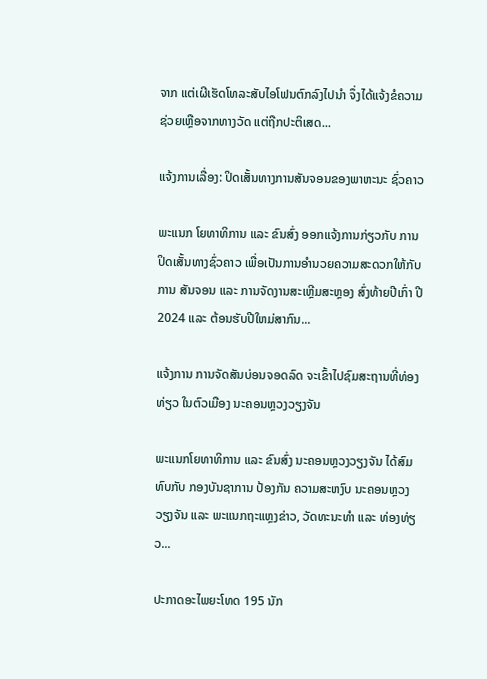ຈາກ ແຕ່ເຜີເຮັດໂທລະສັບໄອໂຟນຕົກລົງໄປນຳ ຈຶ່ງໄດ້ແຈ້ງຂໍຄວາມຊ່ວຍເຫຼືອຈາກທາງວັດ ແຕ່ຖືກປະຕິເສດ...

ແຈ້ງການເລື່ອງ: ປິດເສັ້ນທາງການສັນຈອນຂອງພາຫະນະ ຊົ່ວຄາວ

ພະແນກ ໂຍທາທິການ ແລະ ຂົນສົ່ງ ອອກແຈ້ງການກ່ຽວກັບ ການປິດເສັ້ນທາງຊົ່ວຄາວ ເພື່ອເປັນການອໍານວຍຄວາມສະດວກໃຫ້ກັບການ ສັນຈອນ ແລະ ການຈັດງານສະເຫຼີມສະຫຼອງ ສົ່ງທ້າຍປີເກົ່າ ປີ 2024 ແລະ ຕ້ອນຮັບປີໃຫມ່ສາກົນ...

ແຈ້ງການ ການຈັດສັນບ່ອນຈອດລົດ ຈະເຂົ້າໄປຊົມສະຖານທີ່ທ່ອງທ່ຽວ ໃນຕົວເມືອງ ນະຄອນຫຼວງວຽງຈັນ

ພະແນກໂຍທາທິການ ແລະ ຂົນສົ່ງ ນະຄອນຫຼວງວຽງຈັນ ໄດ້ສົມທົບກັບ ກອງບັນຊາການ ປ້ອງກັນ ຄວາມສະຫງົບ ນະຄອນຫຼວງວຽງຈັນ ແລະ ພະແນກຖະແຫຼງຂ່າວ, ວັດທະນະທຳ ແລະ ທ່ອງທ່ຽວ...

ປະກາດອະໄພຍະໂທດ 195 ນັກ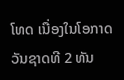ໂທດ ເນື່ອງໃນໂອກາດວັນຊາດທີ 2 ທັນ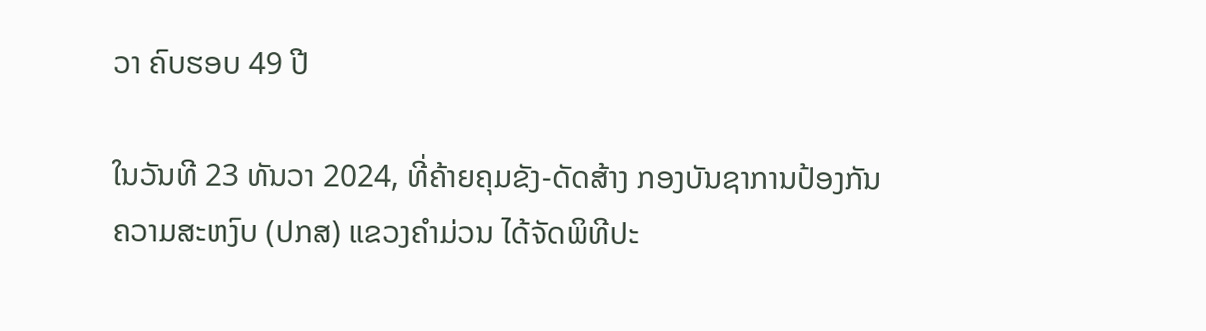ວາ ຄົບຮອບ 49 ປີ

ໃນວັນທີ 23 ທັນວາ 2024, ທີ່ຄ້າຍຄຸມຂັງ-ດັດສ້າງ ກອງບັນຊາການປ້ອງກັນຄວາມສະຫງົບ (ປກສ) ແຂວງຄໍາມ່ວນ ໄດ້ຈັດພິທີປະ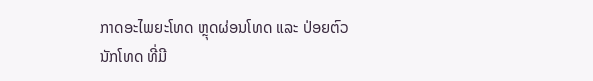ກາດອະໄພຍະໂທດ ຫຼຸດຜ່ອນໂທດ ແລະ ປ່ອຍຕົວນັກໂທດ ທີ່ມີ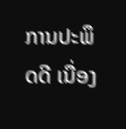ການປະພຶດດີ ເນື່ອງ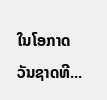ໃນໂອກາດວັນຊາດທີ...